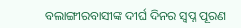ବଲାଙ୍ଗୀରବାସୀଙ୍କ ଦୀର୍ଘ ଦିନର ସ୍ୱପ୍ନ ପୂରଣ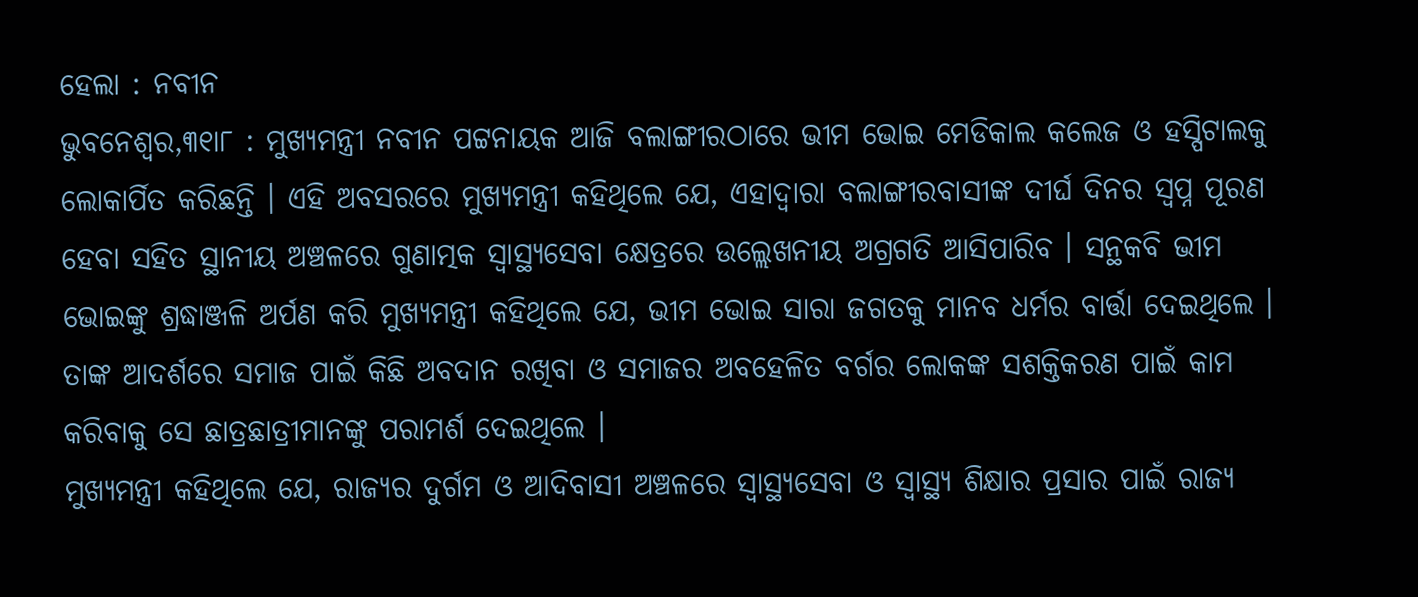ହେଲା : ନବୀନ
ଭୁବନେଶ୍ୱର,୩୧ା୮ : ମୁଖ୍ୟମନ୍ତ୍ରୀ ନବୀନ ପଟ୍ଟନାୟକ ଆଜି ବଲାଙ୍ଗୀରଠାରେ ଭୀମ ଭୋଇ ମେଡିକାଲ କଲେଜ ଓ ହସ୍ପିଟାଲକୁ ଲୋକାର୍ପିତ କରିଛନ୍ତି । ଏହି ଅବସରରେ ମୁଖ୍ୟମନ୍ତ୍ରୀ କହିଥିଲେ ଯେ, ଏହାଦ୍ୱାରା ବଲାଙ୍ଗୀରବାସୀଙ୍କ ଦୀର୍ଘ ଦିନର ସ୍ୱପ୍ନ ପୂରଣ ହେବା ସହିତ ସ୍ଥାନୀୟ ଅଞ୍ଚଳରେ ଗୁଣାତ୍ମକ ସ୍ୱାସ୍ଥ୍ୟସେବା କ୍ଷେତ୍ରରେ ଉଲ୍ଲେଖନୀୟ ଅଗ୍ରଗତି ଆସିପାରିବ । ସନ୍ଥକବି ଭୀମ ଭୋଇଙ୍କୁ ଶ୍ରଦ୍ଧାଞ୍ଜଳି ଅର୍ପଣ କରି ମୁଖ୍ୟମନ୍ତ୍ରୀ କହିଥିଲେ ଯେ, ଭୀମ ଭୋଇ ସାରା ଜଗତକୁ ମାନବ ଧର୍ମର ବାର୍ତ୍ତା ଦେଇଥିଲେ । ତାଙ୍କ ଆଦର୍ଶରେ ସମାଜ ପାଇଁ କିଛି ଅବଦାନ ରଖିବା ଓ ସମାଜର ଅବହେଳିତ ବର୍ଗର ଲୋକଙ୍କ ସଶକ୍ତିକରଣ ପାଇଁ କାମ କରିବାକୁ ସେ ଛାତ୍ରଛାତ୍ରୀମାନଙ୍କୁ ପରାମର୍ଶ ଦେଇଥିଲେ ।
ମୁଖ୍ୟମନ୍ତ୍ରୀ କହିଥିଲେ ଯେ, ରାଜ୍ୟର ଦୁର୍ଗମ ଓ ଆଦିବାସୀ ଅଞ୍ଚଳରେ ସ୍ୱାସ୍ଥ୍ୟସେବା ଓ ସ୍ୱାସ୍ଥ୍ୟ ଶିକ୍ଷାର ପ୍ରସାର ପାଇଁ ରାଜ୍ୟ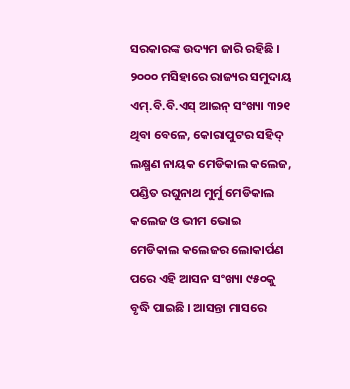ସରକାରଙ୍କ ଉଦ୍ୟମ ଜାରି ରହିଛି । ୨୦୦୦ ମସିହାରେ ରାଜ୍ୟର ସମୁଦାୟ ଏମ୍.ବି.ବି.ଏସ୍ ଆଇନ୍ ସଂଖ୍ୟା ୩୨୧ ଥିବା ବେଳେ, କୋରାପୁଟର ସହିଦ୍ ଲକ୍ଷ୍ମଣ ନାୟକ ମେଡିକାଲ କଲେଜ, ପଣ୍ଡିତ ରଘୁନାଥ ମୁର୍ମୁ ମେଡିକାଲ କଲେଜ ଓ ଭୀମ ଭୋଇ ମେଡିକାଲ କଲେଜର ଲୋକାର୍ପଣ ପରେ ଏହି ଆସନ ସଂଖ୍ୟା ୯୫୦କୁ ବୃଦ୍ଧି ପାଇଛି । ଆସନ୍ତା ମାସରେ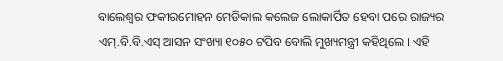ବାଲେଶ୍ୱର ଫକୀରମୋହନ ମେଡିକାଲ କଲେଜ ଲୋକାର୍ପିତ ହେବା ପରେ ରାଜ୍ୟର ଏମ୍.ବି.ବି.ଏସ୍ ଆସନ ସଂଖ୍ୟା ୧୦୫୦ ଟପିବ ବୋଲି ମୁଖ୍ୟମନ୍ତ୍ରୀ କହିଥିଲେ । ଏହି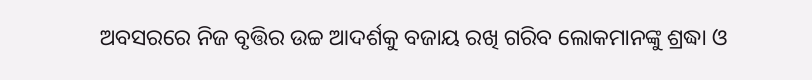ଅବସରରେ ନିଜ ବୃତ୍ତିର ଉଚ୍ଚ ଆଦର୍ଶକୁ ବଜାୟ ରଖି ଗରିବ ଲୋକମାନଙ୍କୁ ଶ୍ରଦ୍ଧା ଓ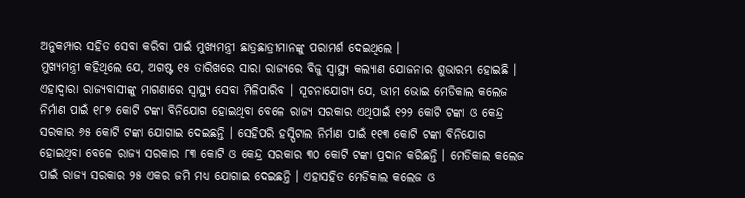ଅନୁକମ୍ପାର ସହିତ ସେବା କରିବା ପାଇଁ ମୁଖ୍ୟମନ୍ତ୍ରୀ ଛାତ୍ରଛାତ୍ରୀମାନଙ୍କୁ ପରାମର୍ଶ ଦେଇଥିଲେ ।
ମୁଖ୍ୟମନ୍ତ୍ରୀ କହିଥିଲେ ଯେ, ଅଗଷ୍ଟ ୧୫ ତାରିଖରେ ସାରା ରାଜ୍ୟରେ ବିଜୁ ସ୍ୱାସ୍ଥ୍ୟ କଲ୍ୟାଣ ଯୋଜନାର ଶୁଭାରମ୍ଭ ହୋଇଛି । ଏହାଦ୍ୱାରା ରାଜ୍ୟବାସୀଙ୍କୁ ମାଗଣାରେ ସ୍ୱାସ୍ଥ୍ୟ ସେବା ମିଳିପାରିବ । ସୂଚନାଯୋଗ୍ୟ ଯେ, ଭୀମ ଭୋଇ ମେଡିକାଲ କଲେଜ ନିର୍ମାଣ ପାଇଁ ୧୮୭ କୋଟି ଟଙ୍କା ବିନିଯୋଗ ହୋଇଥିବା ବେଳେ ରାଜ୍ୟ ସରକାର ଏଥିପାଇଁ ୧୨୨ କୋଟି ଟଙ୍କା ଓ କେନ୍ଦ୍ର ସରକାର ୬୫ କୋଟି ଟଙ୍କା ଯୋଗାଇ ଦେଇଛନ୍ତି । ସେହିପରି ହସ୍ପିଟାଲ ନିର୍ମାଣ ପାଇଁ ୧୧୩ କୋଟି ଟଙ୍କା ବିନିଯୋଗ ହୋଇଥିବା ବେଳେ ରାଜ୍ୟ ସରକାର ୮୩ କୋଟି ଓ କେନ୍ଦ୍ର ସରକାର ୩୦ କୋଟି ଟଙ୍କା ପ୍ରଦାନ କରିଛନ୍ତି । ମେଡିକାଲ କଲେଜ ପାଇଁ ରାଜ୍ୟ ସରକାର ୨୫ ଏକର ଜମି ମଧ୍ୟ ଯୋଗାଇ ଦେଇଛନ୍ତି । ଏହାସହିତ ମେଡିକାଲ କଲେଜ ଓ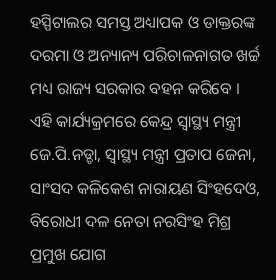ହସ୍ପିଟାଲର ସମସ୍ତ ଅଧ୍ୟାପକ ଓ ଡାକ୍ତରଙ୍କ ଦରମା ଓ ଅନ୍ୟାନ୍ୟ ପରିଚାଳନାଗତ ଖର୍ଚ୍ଚ ମଧ୍ୟ ରାଜ୍ୟ ସରକାର ବହନ କରିବେ ।
ଏହି କାର୍ଯ୍ୟକ୍ରମରେ କେନ୍ଦ୍ର ସ୍ୱାସ୍ଥ୍ୟ ମନ୍ତ୍ରୀ ଜେ.ପି.ନଡ୍ଡା, ସ୍ୱାସ୍ଥ୍ୟ ମନ୍ତ୍ରୀ ପ୍ରତାପ ଜେନା, ସାଂସଦ କଳିକେଶ ନାରାୟଣ ସିଂହଦେଓ, ବିରୋଧୀ ଦଳ ନେତା ନରସିଂହ ମିଶ୍ର ପ୍ରମୁଖ ଯୋଗ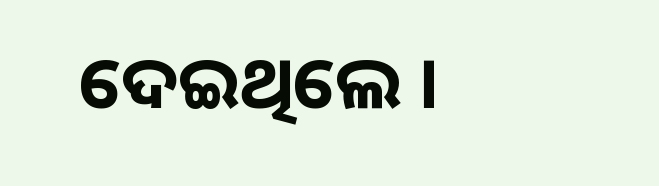ଦେଇଥିଲେ ।